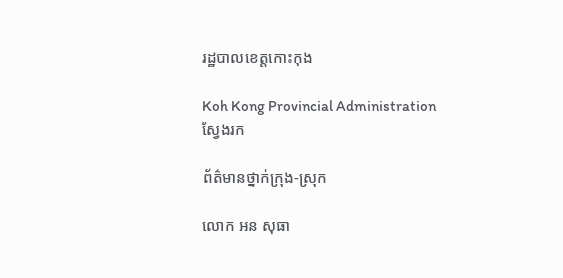រដ្ឋបាលខេត្តកោះកុង

Koh Kong Provincial Administration
ស្វែងរក

ព័ត៌មានថ្នាក់ក្រុង-ស្រុក

លោក អន សុធា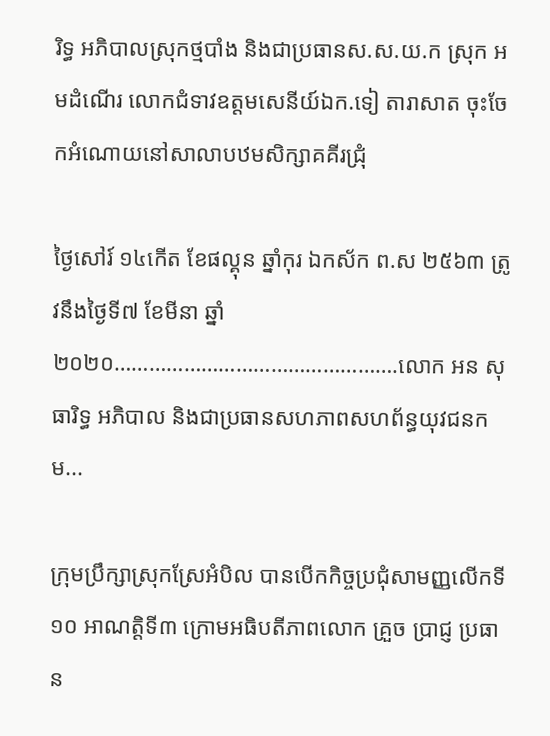រិទ្ធ អភិបាលស្រុកថ្មបាំង និងជាប្រធានស.ស.យ.ក ស្រុក អមដំណើរ លោកជំទាវឧត្តមសេនីយ៍ឯក.ទៀ តារាសាត ចុះចែកអំណោយនៅសាលាបឋមសិក្សាគគីរជ្រុំ

ថ្ងៃសៅរ៍ ១៤កើត ខែផល្គុន ឆ្នាំកុរ ឯកស័ក ព.ស ២៥៦៣ ត្រូវនឹងថ្ងៃទី៧ ខែមីនា ឆ្នាំ២០២០………………………………………….លោក អន សុធារិទ្ធ អភិបាល និងជាប្រធានសហភាពសហព័ន្ធយុវជនកម...

ក្រុមប្រឹក្សាស្រុកស្រែអំបិល បានបើកកិច្ចប្រជុំសាមញ្ញលើកទី១០ អាណត្តិទី៣ ក្រោមអធិបតីភាពលោក គ្រួច ប្រាជ្ញ ប្រធាន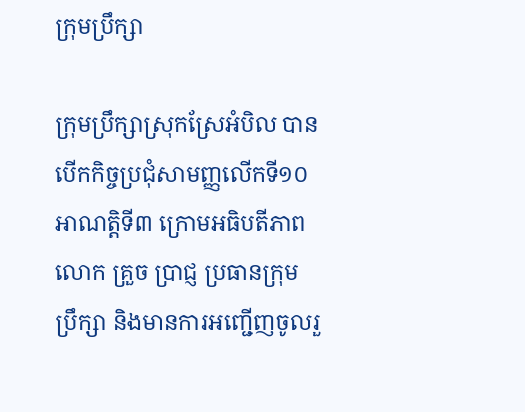ក្រុមប្រឹក្សា

ក្រុមប្រឹក្សាស្រុកស្រែអំបិល បានបើកកិច្ចប្រជុំសាមញ្ញលើកទី១០ អាណត្តិទី៣ ក្រោមអធិបតីភាពលោក គ្រួច ប្រាជ្ញ ប្រធានក្រុមប្រឹក្សា និងមានការអញ្ជើញចូលរួ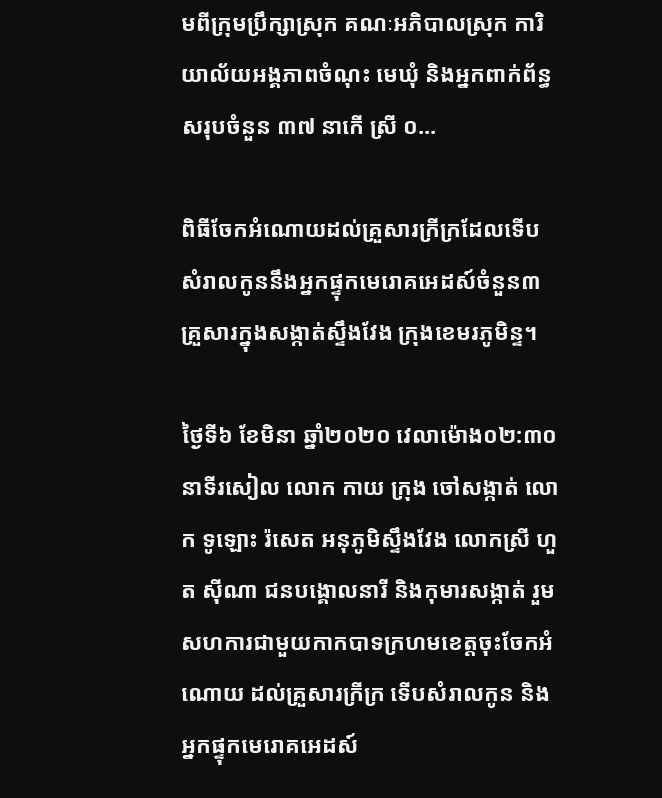មពីក្រុមប្រឹក្សាស្រុក គណៈអភិបាលស្រុក ការិយាល័យអង្គភាពចំណុះ មេឃុំ និងអ្នកពាក់ព័ន្ធសរុបចំនួន ៣៧ នាកើ ស្រី ០...

ពិធីចែកអំណោយដល់គ្រួសារក្រីក្រដែលទេីបសំរាលកូននឹងអ្នកផ្ទុកមេរោគអេដស៍ចំនួន៣គ្រួសារក្នុងសង្កាត់ស្ទឹងវែង ក្រុងខេមរភូមិន្ទ។

ថ្ងៃទី៦ ខែមិនា ឆ្នាំ២០២០ វេលាម៉ោង០២:៣០នាទីរសៀល លោក កាយ ក្រុង ចៅសង្កាត់ លោក ទូឡោះ រ៉សេត អនុភូមិស្ទឹងវែង លោកស្រី ហួត ស៊ីណា ជនបង្គោលនារី និងកុមារសង្កាត់ រួមសហការជាមួយកាកបាទក្រហមខេត្តចុះចែកអំណោយ ដល់គ្រួសារក្រីក្រ ទើបសំរាលកូន និងអ្នកផ្ទុកមេរោគអេដស៍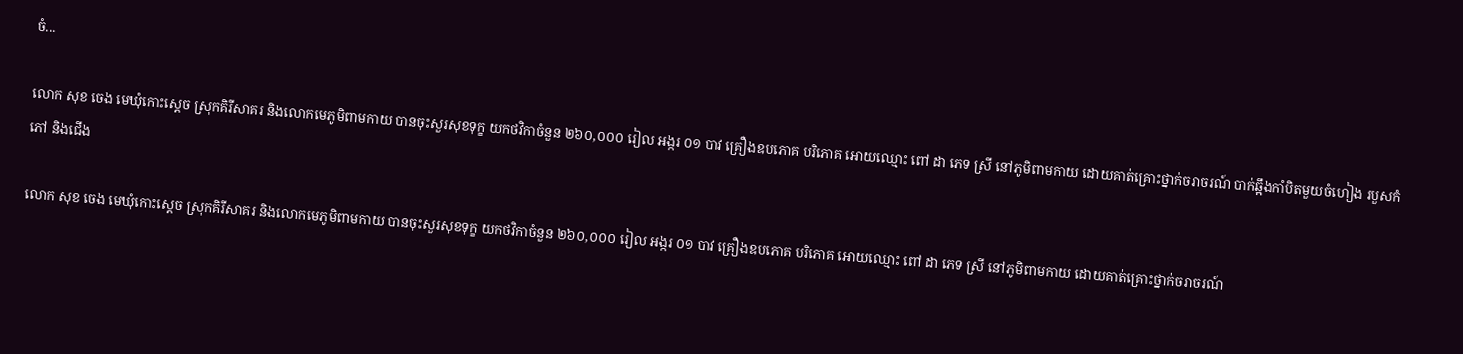ចំ...

លោក សុខ ចេង មេឃុំកោះស្ដេច ស្រុកគិរីសាគរ និងលោកមេភូមិពាមកាយ បានចុះសួរសុខទុក្ខ យកថវិកាចំនួន ២៦០,០០០ រៀល អង្ករ ០១ បាវ គ្រឿងឧបភោគ បរិភោគ អោយឈ្មោះ ពៅ ដា ភេទ ស្រី នៅភូមិពាមកាយ ដោយគាត់គ្រោះថ្នាក់ចរាចរណ៍ បាក់ឆ្អឹងកាំបិតមួយចំហៀង របួសកំភៅ និងជើង

លោក សុខ ចេង មេឃុំកោះស្ដេច ស្រុកគិរីសាគរ និងលោកមេភូមិពាមកាយ បានចុះសួរសុខទុក្ខ យកថវិកាចំនួន ២៦០,០០០ រៀល អង្ករ ០១ បាវ គ្រឿងឧបភោគ បរិភោគ អោយឈ្មោះ ពៅ ដា ភេទ ស្រី នៅភូមិពាមកាយ ដោយគាត់គ្រោះថ្នាក់ចរាចរណ៍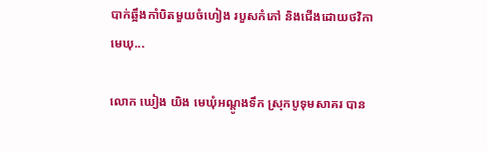បាក់ឆ្អឹងកាំបិតមួយចំហៀង របួសកំភៅ និងជើងដោយថវិកាមេឃុ...

លោក ឃៀង យិង មេឃុំអណ្ដូងទឹក ស្រុកបូទុមសាគរ បាន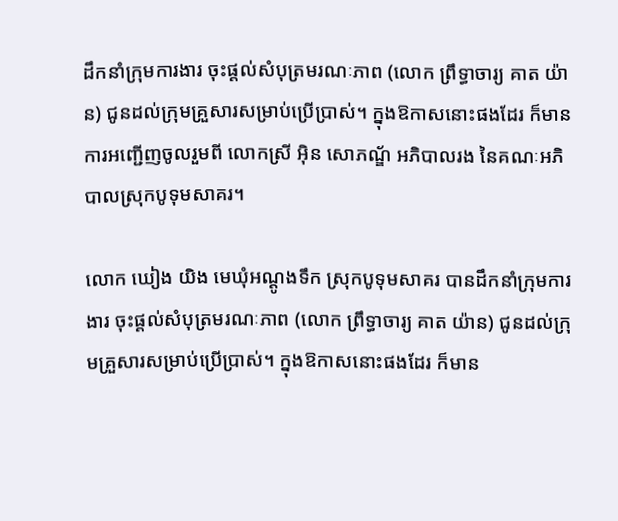ដឹកនាំក្រុមការងារ ចុះផ្ដល់សំបុត្រមរណៈភាព (លោក ព្រឹទ្ធាចារ្យ គាត យ៉ាន) ជូនដល់ក្រុមគ្រួសារសម្រាប់ប្រើប្រាស់។ ក្នុងឱកាសនោះផងដែរ ក៏មានការអញ្ជើញចូលរួមពី លោកស្រី អុិន សោភណ្ឌ័ អភិបាលរង នៃគណៈអភិបាលស្រុកបូទុមសាគរ។

លោក ឃៀង យិង មេឃុំអណ្ដូងទឹក ស្រុកបូទុមសាគរ បានដឹកនាំក្រុមការងារ ចុះផ្ដល់សំបុត្រមរណៈភាព (លោក ព្រឹទ្ធាចារ្យ គាត យ៉ាន) ជូនដល់ក្រុមគ្រួសារសម្រាប់ប្រើប្រាស់។ ក្នុងឱកាសនោះផងដែរ ក៏មាន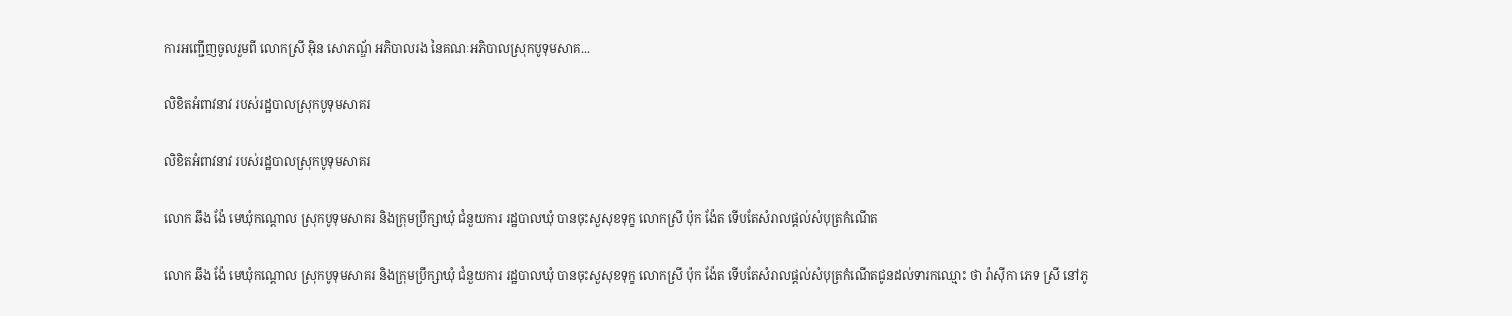ការអញ្ជើញចូលរួមពី លោកស្រី អុិន សោភណ្ឌ័ អភិបាលរង នៃគណៈអភិបាលស្រុកបូទុមសាគ...

លិខិតអំពាវនាវ របស់រដ្ឋបាលស្រុកបូទុមសាគរ

លិខិតអំពាវនាវ របស់រដ្ឋបាលស្រុកបូទុមសាគរ

លោក ឆឹង ង៉ែ មេឃុំកណ្ដោល ស្រុកបូទុមសាគរ និងក្រុមប្រឹក្សាឃុំ ជំនួយការ រដ្ឋបាលឃុំ បានចុះសួសុខទុក្ខ លោកស្រី ប៉ុក ង៉ែត ទើបតែសំរាលផ្ដល់សំបុត្រកំណើត

លោក ឆឹង ង៉ែ មេឃុំកណ្ដោល ស្រុកបូទុមសាគរ និងក្រុមប្រឹក្សាឃុំ ជំនួយការ រដ្ឋបាលឃុំ បានចុះសួសុខទុក្ខ លោកស្រី ប៉ុក ង៉ែត ទើបតែសំរាលផ្ដល់សំបុត្រកំណើតជូនដល់ទារកឈ្មោះ ថា រ៉ាស៊ីកា ភេទ ស្រី នៅភូ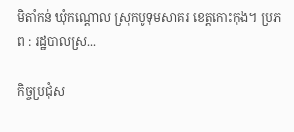មិតាំកន់ ឃុំកណ្ដោល ស្រុកបូទុមសាគរ ខេត្តកោះកុង។ ប្រភព : រដ្ឋបាលស្រ...

កិច្ចប្រជុំស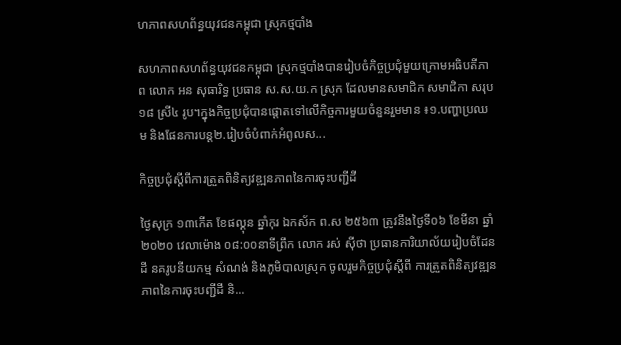ហភាពសហព័ន្ធយុវជនកម្ពុជា ស្រុកថ្មបាំង

សហភាពសហព័ន្ធយុវជនកម្ពុជា ស្រុកថ្មបាំងបានរៀបចំកិច្ចប្រជុំមួយក្រោមអធិបតីភាព លោក អន សុធារិទ្ធ ប្រធាន ស.ស.យ.ក ស្រុក ដែលមានសមាជិក សមាជិកា សរុប១៨ ស្រី៤ រូប។ក្នុងកិច្ចប្រជុំបានផ្តោតទៅលើកិច្ចការមួយចំនួនរួមមាន ៖១.បញ្ហាប្រឈម និងផែនការបន្ត២.រៀបចំបំពាក់អំពូលស...

កិច្ចប្រជុំស្ដីពីការត្រួតពិនិត្យវឌ្ឍនភាពនៃការចុះបញ្ជីដី

ថ្ងៃសុក្រ ១៣កើត ខែផល្គុន ឆ្នាំកុរ ឯកស័ក ព.ស ២៥៦៣ ត្រូវនឹងថ្ងៃទី០៦ ខែមីនា ឆ្នាំ២០២០ វេលាម៉ោង ០៨:០០នាទីព្រឹក លោក រស់ ស៊ីថា ប្រធានការិយាល័យរៀបចំដែនដី នគរូបនីយកម្ម សំណង់ និងភូមិបាលស្រុក ចូលរួមកិច្ចប្រជុំស្ដីពី ការត្រួតពិនិត្យវឌ្ឍនភាពនៃការចុះបញ្ជីដី និ...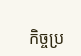កិច្ចប្រ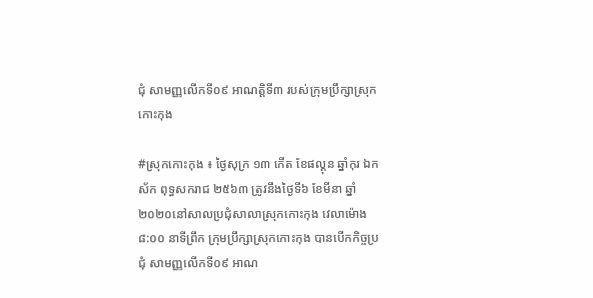ជុំ សាមញ្ញលើកទី០៩ អាណត្តិទី៣ របស់ក្រុមប្រឹក្សាស្រុកកោះកុង

#ស្រុកកោះកុង ៖ ថ្ងៃសុក្រ ១៣ កើត ខែផល្គុន ឆ្នាំកុរ ឯកស័ក ពុទ្ធសករាជ ២៥៦៣ ត្រូវនឹងថ្ងៃទី៦ ខែមីនា ឆ្នាំ២០២០នៅសាលប្រជុំសាលាស្រុកកោះកុង វេលាម៉ោង ៨:០០ នាទីព្រឹក ក្រុមប្រឹក្សាស្រុកកោះកុង បានបើកកិច្ចប្រជុំ សាមញ្ញលើកទី០៩ អាណ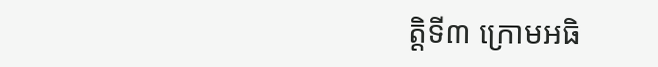ត្តិទី៣ ក្រោមអធិ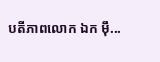បតីភាពលោក ឯក ម៉ឹ...